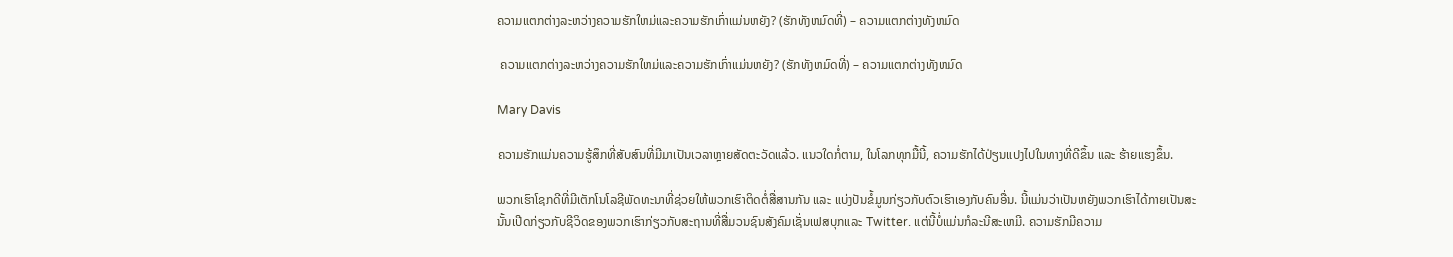ຄວາມແຕກຕ່າງລະຫວ່າງຄວາມຮັກໃຫມ່ແລະຄວາມຮັກເກົ່າແມ່ນຫຍັງ? (ຮັກທັງຫມົດທີ່) – ຄວາມແຕກຕ່າງທັງຫມົດ

 ຄວາມແຕກຕ່າງລະຫວ່າງຄວາມຮັກໃຫມ່ແລະຄວາມຮັກເກົ່າແມ່ນຫຍັງ? (ຮັກທັງຫມົດທີ່) – ຄວາມແຕກຕ່າງທັງຫມົດ

Mary Davis

ຄວາມຮັກແມ່ນຄວາມຮູ້ສຶກທີ່ສັບສົນທີ່ມີມາເປັນເວລາຫຼາຍສັດຕະວັດແລ້ວ. ແນວໃດກໍ່ຕາມ, ໃນໂລກທຸກມື້ນີ້, ຄວາມຮັກໄດ້ປ່ຽນແປງໄປໃນທາງທີ່ດີຂຶ້ນ ແລະ ຮ້າຍແຮງຂຶ້ນ.

ພວກເຮົາໂຊກດີທີ່ມີເຕັກໂນໂລຊີພັດທະນາທີ່ຊ່ວຍໃຫ້ພວກເຮົາຕິດຕໍ່ສື່ສານກັນ ແລະ ແບ່ງປັນຂໍ້ມູນກ່ຽວກັບຕົວເຮົາເອງກັບຄົນອື່ນ. ນີ້ແມ່ນວ່າເປັນຫຍັງພວກເຮົາໄດ້ກາຍເປັນສະນັ້ນເປີດກ່ຽວກັບຊີວິດຂອງພວກເຮົາກ່ຽວກັບສະຖານທີ່ສື່ມວນຊົນສັງຄົມເຊັ່ນເຟສບຸກແລະ Twitter. ແຕ່ນີ້ບໍ່ແມ່ນກໍລະນີສະເຫມີ. ຄວາມຮັກມີຄວາມ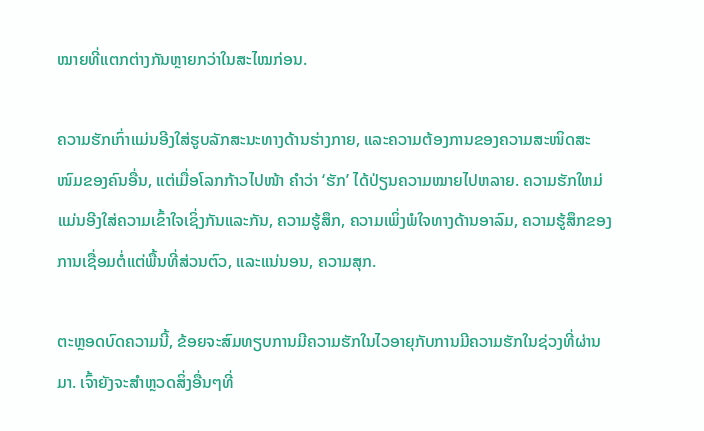ໝາຍທີ່ແຕກຕ່າງກັນຫຼາຍກວ່າໃນສະໄໝກ່ອນ.

ຄວາມຮັກເກົ່າແມ່ນອີງໃສ່ຮູບລັກສະນະທາງດ້ານຮ່າງກາຍ, ແລະຄວາມຕ້ອງການຂອງຄວາມສະໜິດສະໜົມຂອງຄົນອື່ນ, ແຕ່ເມື່ອໂລກກ້າວໄປໜ້າ ຄຳວ່າ ‘ຮັກ’ ໄດ້ປ່ຽນຄວາມໝາຍໄປຫລາຍ. ຄວາມຮັກໃຫມ່ແມ່ນອີງໃສ່ຄວາມເຂົ້າໃຈເຊິ່ງກັນແລະກັນ, ຄວາມຮູ້ສຶກ, ຄວາມເພິ່ງພໍໃຈທາງດ້ານອາລົມ, ຄວາມຮູ້ສຶກຂອງການເຊື່ອມຕໍ່ແຕ່ພື້ນທີ່ສ່ວນຕົວ, ແລະແນ່ນອນ, ຄວາມສຸກ.

ຕະຫຼອດບົດຄວາມນີ້, ຂ້ອຍຈະສົມທຽບການມີຄວາມຮັກໃນໄວອາຍຸກັບການມີຄວາມຮັກໃນຊ່ວງທີ່ຜ່ານມາ. ເຈົ້າຍັງຈະສຳຫຼວດສິ່ງອື່ນໆທີ່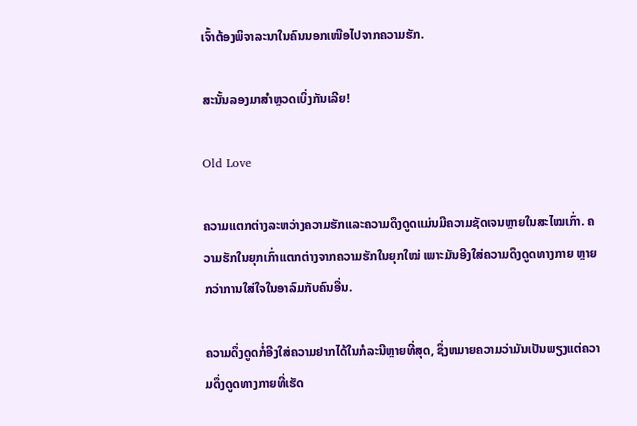ເຈົ້າຕ້ອງພິຈາລະນາໃນຄົນນອກເໜືອໄປຈາກຄວາມຮັກ.

ສະນັ້ນລອງມາສຳຫຼວດເບິ່ງກັນເລີຍ!

Old Love

ຄວາມແຕກຕ່າງລະຫວ່າງຄວາມຮັກແລະຄວາມດຶງດູດແມ່ນມີຄວາມຊັດເຈນຫຼາຍໃນສະໄໝເກົ່າ. ຄວາມຮັກໃນຍຸກເກົ່າແຕກຕ່າງຈາກຄວາມຮັກໃນຍຸກໃໝ່ ເພາະມັນອີງໃສ່ຄວາມດຶງດູດທາງກາຍ ຫຼາຍກວ່າການໃສ່ໃຈໃນອາລົມກັບຄົນອື່ນ.

ຄວາມດຶ່ງດູດກໍ່ອີງໃສ່ຄວາມຢາກໄດ້ໃນກໍລະນີຫຼາຍທີ່ສຸດ, ຊຶ່ງຫມາຍຄວາມວ່າມັນເປັນພຽງແຕ່ຄວາມດຶ່ງດູດທາງກາຍທີ່ເຮັດ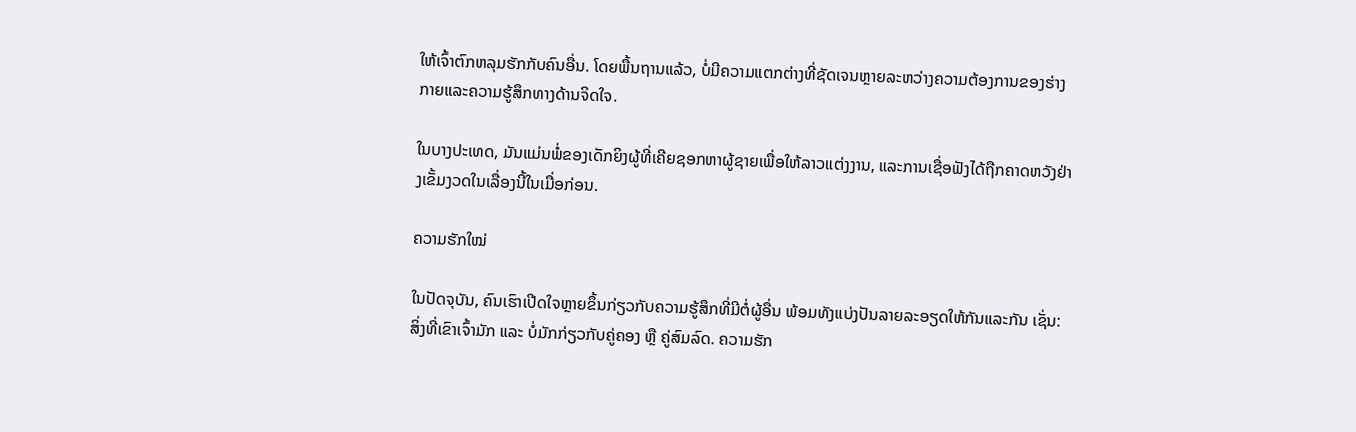ໃຫ້ເຈົ້າຕົກຫລຸມຮັກກັບຄົນອື່ນ. ໂດຍພື້ນຖານແລ້ວ, ບໍ່ມີຄວາມແຕກຕ່າງທີ່ຊັດເຈນຫຼາຍລະຫວ່າງຄວາມຕ້ອງການຂອງຮ່າງກາຍແລະຄວາມຮູ້ສຶກທາງດ້ານຈິດໃຈ.

ໃນບາງປະເທດ, ມັນແມ່ນພໍ່ຂອງເດັກຍິງຜູ້ທີ່ເຄີຍຊອກຫາຜູ້ຊາຍເພື່ອໃຫ້ລາວແຕ່ງງານ, ແລະການເຊື່ອຟັງໄດ້ຖືກຄາດຫວັງຢ່າງເຂັ້ມງວດໃນເລື່ອງນີ້ໃນເມື່ອກ່ອນ.

ຄວາມຮັກໃໝ່

ໃນປັດຈຸບັນ, ຄົນເຮົາເປີດໃຈຫຼາຍຂຶ້ນກ່ຽວກັບຄວາມຮູ້ສຶກທີ່ມີຕໍ່ຜູ້ອື່ນ ພ້ອມທັງແບ່ງປັນລາຍລະອຽດໃຫ້ກັນແລະກັນ ເຊັ່ນ: ສິ່ງທີ່ເຂົາເຈົ້າມັກ ແລະ ບໍ່ມັກກ່ຽວກັບຄູ່ຄອງ ຫຼື ຄູ່ສົມລົດ. ຄວາມຮັກ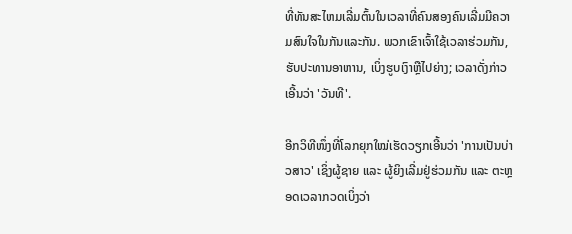ທີ່ທັນສະໄຫມເລີ່ມຕົ້ນໃນເວລາທີ່ຄົນສອງຄົນເລີ່ມມີຄວາມສົນໃຈໃນກັນແລະກັນ. ພວກເຂົາເຈົ້າໃຊ້ເວລາຮ່ວມກັນ, ຮັບປະທານອາຫານ, ເບິ່ງຮູບເງົາຫຼືໄປຍ່າງ; ເວລາດັ່ງກ່າວເອີ້ນວ່າ 'ວັນທີ'.

ອີກວິທີໜຶ່ງທີ່ໂລກຍຸກໃໝ່ເຮັດວຽກເອີ້ນວ່າ 'ການເປັນບ່າວສາວ' ເຊິ່ງຜູ້ຊາຍ ແລະ ຜູ້ຍິງເລີ່ມຢູ່ຮ່ວມກັນ ແລະ ຕະຫຼອດເວລາກວດເບິ່ງວ່າ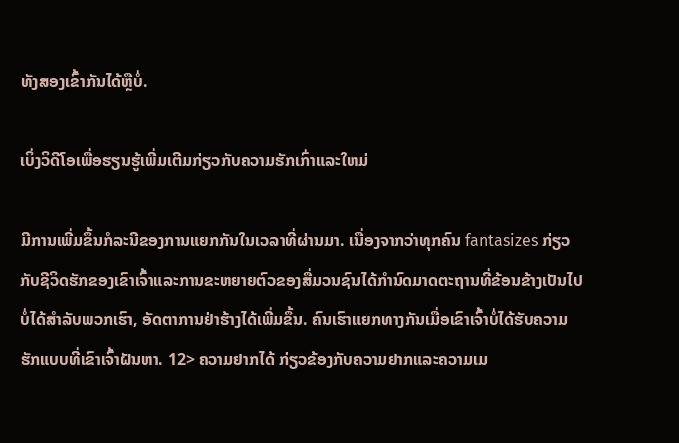ທັງສອງເຂົ້າກັນໄດ້ຫຼືບໍ່.

ເບິ່ງວິດີໂອເພື່ອຮຽນຮູ້ເພີ່ມເຕີມກ່ຽວກັບຄວາມຮັກເກົ່າແລະໃຫມ່

ມີການເພີ່ມຂຶ້ນກໍລະນີຂອງການແຍກກັນໃນເວລາທີ່ຜ່ານມາ. ເນື່ອງຈາກວ່າທຸກຄົນ fantasizes ກ່ຽວກັບຊີວິດຮັກຂອງເຂົາເຈົ້າແລະການຂະຫຍາຍຕົວຂອງສື່ມວນຊົນໄດ້ກໍານົດມາດຕະຖານທີ່ຂ້ອນຂ້າງເປັນໄປບໍ່ໄດ້ສໍາລັບພວກເຮົາ, ອັດຕາການຢ່າຮ້າງໄດ້ເພີ່ມຂຶ້ນ. ຄົນເຮົາແຍກທາງກັນເມື່ອເຂົາເຈົ້າບໍ່ໄດ້ຮັບຄວາມຮັກແບບທີ່ເຂົາເຈົ້າຝັນຫາ. 12> ຄວາມຢາກໄດ້ ກ່ຽວຂ້ອງກັບຄວາມຢາກແລະຄວາມເມ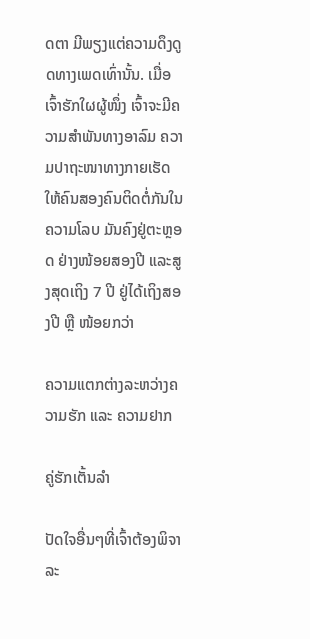ດຕາ ມີພຽງແຕ່ຄວາມດຶງດູດທາງເພດເທົ່ານັ້ນ. ເມື່ອເຈົ້າຮັກໃຜຜູ້ໜຶ່ງ ເຈົ້າຈະມີຄວາມສຳພັນທາງອາລົມ ຄວາມປາຖະໜາທາງກາຍເຮັດໃຫ້ຄົນສອງຄົນຕິດຕໍ່ກັນໃນຄວາມໂລບ ມັນຄົງຢູ່ຕະຫຼອດ ຢ່າງໜ້ອຍສອງປີ ແລະສູງສຸດເຖິງ 7 ປີ ຢູ່ໄດ້ເຖິງສອງປີ ຫຼື ໜ້ອຍກວ່າ

ຄວາມແຕກຕ່າງລະຫວ່າງຄວາມຮັກ ແລະ ຄວາມຢາກ

ຄູ່ຮັກເຕັ້ນລຳ

ປັດໃຈອື່ນໆທີ່ເຈົ້າຕ້ອງພິຈາລະ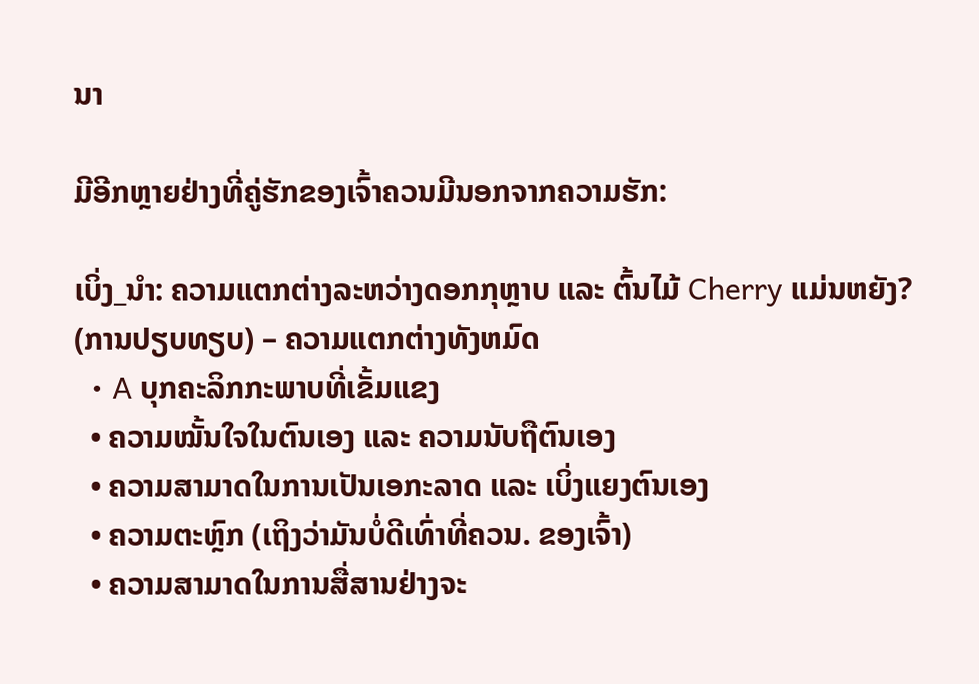ນາ

ມີອີກຫຼາຍຢ່າງທີ່ຄູ່ຮັກຂອງເຈົ້າຄວນມີນອກຈາກຄວາມຮັກ:

ເບິ່ງ_ນຳ: ຄວາມແຕກຕ່າງລະຫວ່າງດອກກຸຫຼາບ ແລະ ຕົ້ນໄມ້ Cherry ແມ່ນຫຍັງ? (ການປຽບທຽບ) – ຄວາມແຕກຕ່າງທັງຫມົດ
  • A ບຸກຄະລິກກະພາບທີ່ເຂັ້ມແຂງ
  • ຄວາມໝັ້ນໃຈໃນຕົນເອງ ແລະ ຄວາມນັບຖືຕົນເອງ
  • ຄວາມສາມາດໃນການເປັນເອກະລາດ ແລະ ເບິ່ງແຍງຕົນເອງ
  • ຄວາມຕະຫຼົກ (ເຖິງວ່າມັນບໍ່ດີເທົ່າທີ່ຄວນ. ຂອງເຈົ້າ)
  • ຄວາມສາມາດໃນການສື່ສານຢ່າງຈະ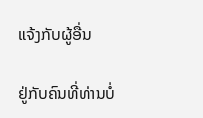ແຈ້ງກັບຜູ້ອື່ນ

ຢູ່ກັບຄົນທີ່ທ່ານບໍ່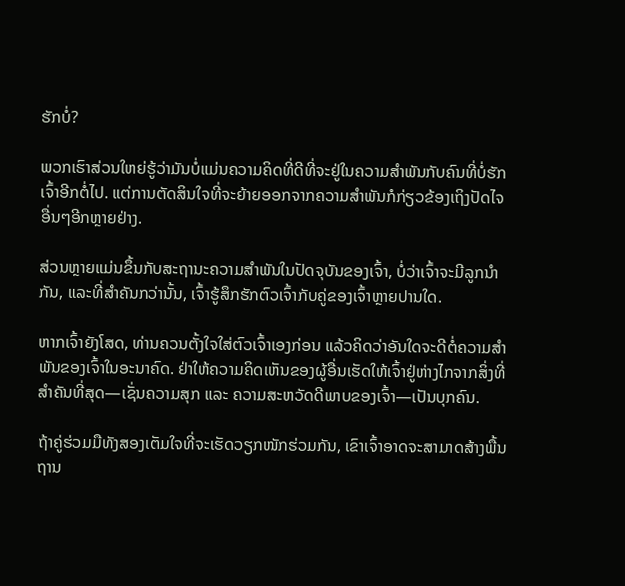ຮັກບໍ່?

ພວກເຮົາສ່ວນໃຫຍ່ຮູ້ວ່າມັນບໍ່ແມ່ນຄວາມຄິດທີ່ດີທີ່ຈະຢູ່ໃນຄວາມສໍາພັນກັບຄົນທີ່ບໍ່ຮັກເຈົ້າອີກຕໍ່ໄປ. ແຕ່ການຕັດສິນໃຈທີ່ຈະຍ້າຍອອກຈາກຄວາມສຳພັນກໍກ່ຽວຂ້ອງເຖິງປັດໄຈອື່ນໆອີກຫຼາຍຢ່າງ.

ສ່ວນຫຼາຍແມ່ນຂຶ້ນກັບສະຖານະຄວາມສຳພັນໃນປັດຈຸບັນຂອງເຈົ້າ, ບໍ່ວ່າເຈົ້າຈະມີລູກນຳກັນ, ແລະທີ່ສຳຄັນກວ່ານັ້ນ, ເຈົ້າຮູ້ສຶກຮັກຕົວເຈົ້າກັບຄູ່ຂອງເຈົ້າຫຼາຍປານໃດ.

ຫາກເຈົ້າຍັງໂສດ, ທ່ານຄວນຕັ້ງໃຈໃສ່ຕົວເຈົ້າເອງກ່ອນ ແລ້ວຄິດວ່າອັນໃດຈະດີຕໍ່ຄວາມສຳພັນຂອງເຈົ້າໃນອະນາຄົດ. ຢ່າໃຫ້ຄວາມຄິດເຫັນຂອງຜູ້ອື່ນເຮັດໃຫ້ເຈົ້າຢູ່ຫ່າງໄກຈາກສິ່ງທີ່ສຳຄັນທີ່ສຸດ—ເຊັ່ນຄວາມສຸກ ແລະ ຄວາມສະຫວັດດີພາບຂອງເຈົ້າ—ເປັນບຸກຄົນ.

ຖ້າຄູ່ຮ່ວມມືທັງສອງເຕັມໃຈທີ່ຈະເຮັດວຽກໜັກຮ່ວມກັນ, ເຂົາເຈົ້າອາດຈະສາມາດສ້າງພື້ນຖານ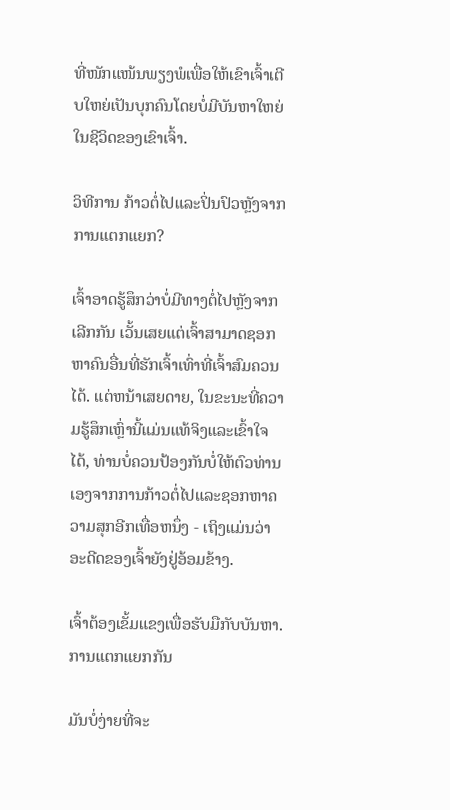ທີ່ໜັກແໜ້ນພຽງພໍເພື່ອໃຫ້ເຂົາເຈົ້າເຕີບໃຫຍ່ເປັນບຸກຄົນໂດຍບໍ່ມີບັນຫາໃຫຍ່ໃນຊີວິດຂອງເຂົາເຈົ້າ.

ວິທີການ ກ້າວຕໍ່ໄປແລະປິ່ນປົວຫຼັງຈາກການແຕກແຍກ?

ເຈົ້າອາດຮູ້ສຶກວ່າບໍ່ມີທາງຕໍ່ໄປຫຼັງຈາກເລີກກັນ ເວັ້ນເສຍແຕ່ເຈົ້າສາມາດຊອກຫາຄົນອື່ນທີ່ຮັກເຈົ້າເທົ່າທີ່ເຈົ້າສົມຄວນໄດ້. ແຕ່ຫນ້າເສຍດາຍ, ໃນຂະນະທີ່ຄວາມຮູ້ສຶກເຫຼົ່ານີ້ແມ່ນແທ້ຈິງແລະເຂົ້າໃຈໄດ້, ທ່ານບໍ່ຄວນປ້ອງກັນບໍ່ໃຫ້ຕົວທ່ານເອງຈາກການກ້າວຕໍ່ໄປແລະຊອກຫາຄວາມສຸກອີກເທື່ອຫນຶ່ງ - ເຖິງແມ່ນວ່າອະດີດຂອງເຈົ້າຍັງຢູ່ອ້ອມຂ້າງ.

ເຈົ້າຕ້ອງເຂັ້ມແຂງເພື່ອຮັບມືກັບບັນຫາ. ການແຕກແຍກກັນ

ມັນບໍ່ງ່າຍທີ່ຈະ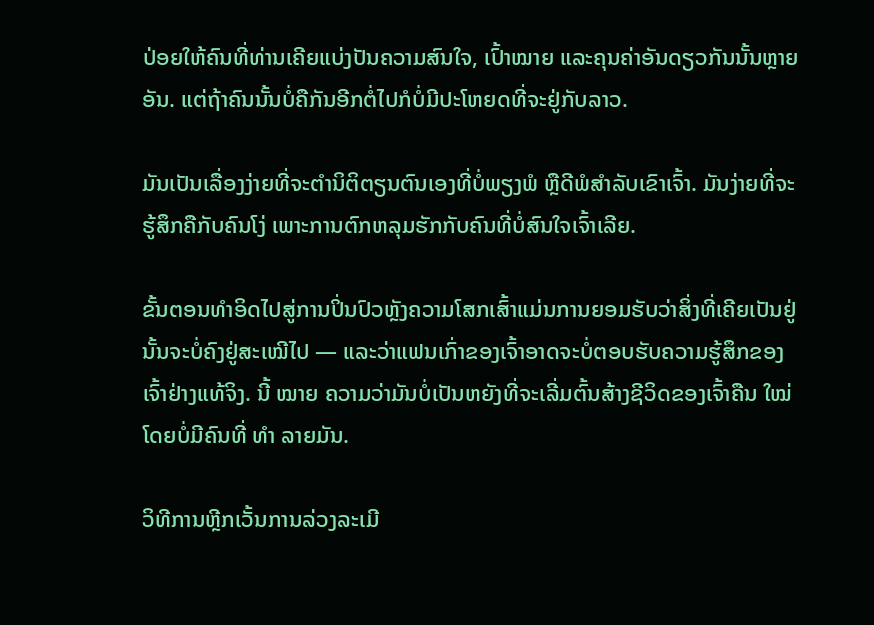ປ່ອຍໃຫ້ຄົນທີ່ທ່ານເຄີຍແບ່ງປັນຄວາມສົນໃຈ, ເປົ້າໝາຍ ແລະຄຸນຄ່າອັນດຽວກັນນັ້ນຫຼາຍອັນ. ແຕ່ຖ້າຄົນນັ້ນບໍ່ຄືກັນອີກຕໍ່ໄປກໍບໍ່ມີປະໂຫຍດທີ່ຈະຢູ່ກັບລາວ.

ມັນເປັນເລື່ອງງ່າຍທີ່ຈະຕໍານິຕິຕຽນຕົນເອງທີ່ບໍ່ພຽງພໍ ຫຼືດີພໍສໍາລັບເຂົາເຈົ້າ. ມັນງ່າຍທີ່ຈະຮູ້ສຶກຄືກັບຄົນໂງ່ ເພາະການຕົກຫລຸມຮັກກັບຄົນທີ່ບໍ່ສົນໃຈເຈົ້າເລີຍ.

ຂັ້ນຕອນທຳອິດໄປສູ່ການປິ່ນປົວຫຼັງຄວາມໂສກເສົ້າແມ່ນການຍອມຮັບວ່າສິ່ງທີ່ເຄີຍເປັນຢູ່ນັ້ນຈະບໍ່ຄົງຢູ່ສະເໝີໄປ — ແລະວ່າແຟນເກົ່າຂອງເຈົ້າອາດຈະບໍ່ຕອບຮັບຄວາມຮູ້ສຶກຂອງເຈົ້າຢ່າງແທ້ຈິງ. ນີ້ ໝາຍ ຄວາມວ່າມັນບໍ່ເປັນຫຍັງທີ່ຈະເລີ່ມຕົ້ນສ້າງຊີວິດຂອງເຈົ້າຄືນ ໃໝ່ ໂດຍບໍ່ມີຄົນທີ່ ທຳ ລາຍມັນ.

ວິທີການຫຼີກເວັ້ນການລ່ວງລະເມີ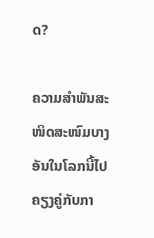ດ?

ຄວາມສຳພັນສະໜິດສະໜົມບາງອັນໃນໂລກນີ້ໄປຄຽງຄູ່ກັບກາ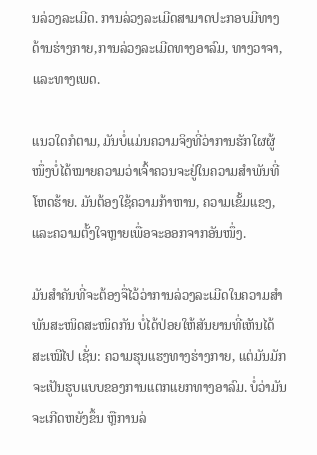ນລ່ວງລະເມີດ. ການລ່ວງລະເມີດສາມາດປະກອບມີທາງດ້ານຮ່າງກາຍ,ການລ່ວງລະເມີດທາງອາລົມ, ທາງວາຈາ, ແລະທາງເພດ.

ແນວໃດກໍຕາມ, ມັນບໍ່ແມ່ນຄວາມຈິງທີ່ວ່າການຮັກໃຜຜູ້ໜຶ່ງບໍ່ໄດ້ໝາຍຄວາມວ່າເຈົ້າຄວນຈະຢູ່ໃນຄວາມສຳພັນທີ່ໂຫດຮ້າຍ. ມັນຕ້ອງໃຊ້ຄວາມກ້າຫານ, ຄວາມເຂັ້ມແຂງ, ແລະຄວາມຕັ້ງໃຈຫຼາຍເພື່ອຈະອອກຈາກອັນໜຶ່ງ.

ມັນສຳຄັນທີ່ຈະຕ້ອງຈື່ໄວ້ວ່າການລ່ວງລະເມີດໃນຄວາມສຳພັນສະໜິດສະໜິດກັນ ບໍ່ໄດ້ປ່ອຍໃຫ້ສັນຍານທີ່ເຫັນໄດ້ສະເໝີໄປ ເຊັ່ນ: ຄວາມຮຸນແຮງທາງຮ່າງກາຍ, ແຕ່ມັນມັກຈະເປັນຮູບແບບຂອງການແຕກແຍກທາງອາລົມ. ບໍ່ວ່າມັນຈະເກີດຫຍັງຂຶ້ນ ຫຼືການລ່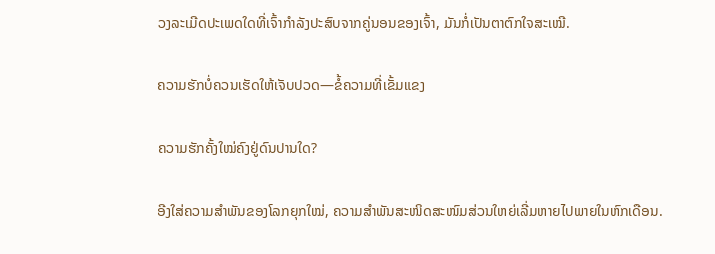ວງລະເມີດປະເພດໃດທີ່ເຈົ້າກຳລັງປະສົບຈາກຄູ່ນອນຂອງເຈົ້າ, ມັນກໍ່ເປັນຕາຕົກໃຈສະເໝີ.

ຄວາມຮັກບໍ່ຄວນເຮັດໃຫ້ເຈັບປວດ—ຂໍ້ຄວາມທີ່ເຂັ້ມແຂງ

ຄວາມຮັກຄັ້ງໃໝ່ຄົງຢູ່ດົນປານໃດ?

ອີງໃສ່ຄວາມສຳພັນຂອງໂລກຍຸກໃໝ່, ຄວາມສຳພັນສະໜິດສະໜົມສ່ວນໃຫຍ່ເລີ່ມຫາຍໄປພາຍໃນຫົກເດືອນ.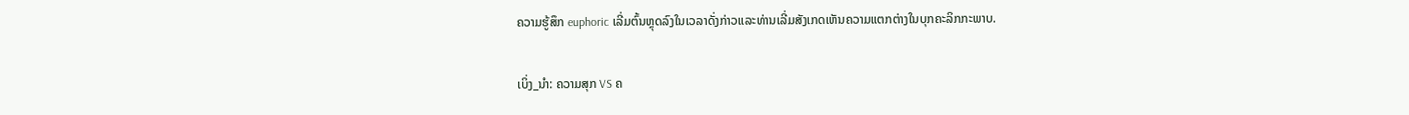ຄວາມຮູ້ສຶກ euphoric ເລີ່ມຕົ້ນຫຼຸດລົງໃນເວລາດັ່ງກ່າວແລະທ່ານເລີ່ມສັງເກດເຫັນຄວາມແຕກຕ່າງໃນບຸກຄະລິກກະພາບ.

ເບິ່ງ_ນຳ: ຄວາມສຸກ VS ຄ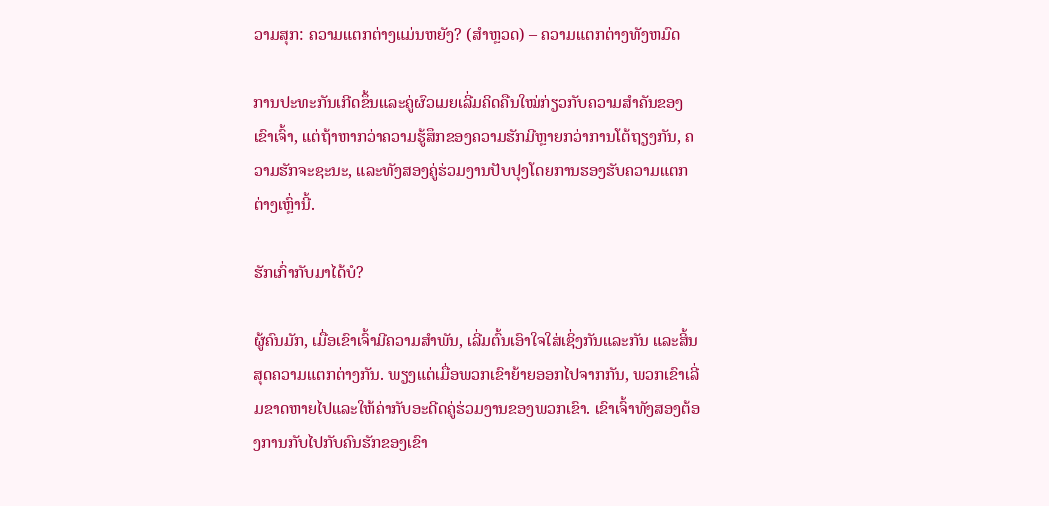ວາມສຸກ: ຄວາມແຕກຕ່າງແມ່ນຫຍັງ? (ສໍາຫຼວດ) – ຄວາມແຕກຕ່າງທັງຫມົດ

ການປະທະກັນເກີດຂຶ້ນແລະຄູ່ຜົວເມຍເລີ່ມຄິດຄືນໃໝ່ກ່ຽວກັບຄວາມສຳຄັນຂອງເຂົາເຈົ້າ, ແຕ່ຖ້າຫາກວ່າຄວາມຮູ້ສຶກຂອງຄວາມຮັກມີຫຼາຍກວ່າການໂຕ້ຖຽງກັນ, ຄວາມຮັກຈະຊະນະ, ແລະທັງສອງຄູ່ຮ່ວມງານປັບປຸງໂດຍການຮອງຮັບຄວາມແຕກຕ່າງເຫຼົ່ານີ້.

ຮັກເກົ່າກັບມາໄດ້ບໍ?

ຜູ້ຄົນມັກ, ເມື່ອເຂົາເຈົ້າມີຄວາມສຳພັນ, ເລີ່ມຕົ້ນເອົາໃຈໃສ່ເຊິ່ງກັນແລະກັນ ແລະສິ້ນສຸດຄວາມແຕກຕ່າງກັນ. ພຽງແຕ່ເມື່ອພວກເຂົາຍ້າຍອອກໄປຈາກກັນ, ພວກເຂົາເລີ່ມຂາດຫາຍໄປແລະໃຫ້ຄ່າກັບອະດີດຄູ່ຮ່ວມງານຂອງພວກເຂົາ. ເຂົາເຈົ້າທັງສອງຕ້ອງການກັບໄປກັບຄົນຮັກຂອງເຂົາ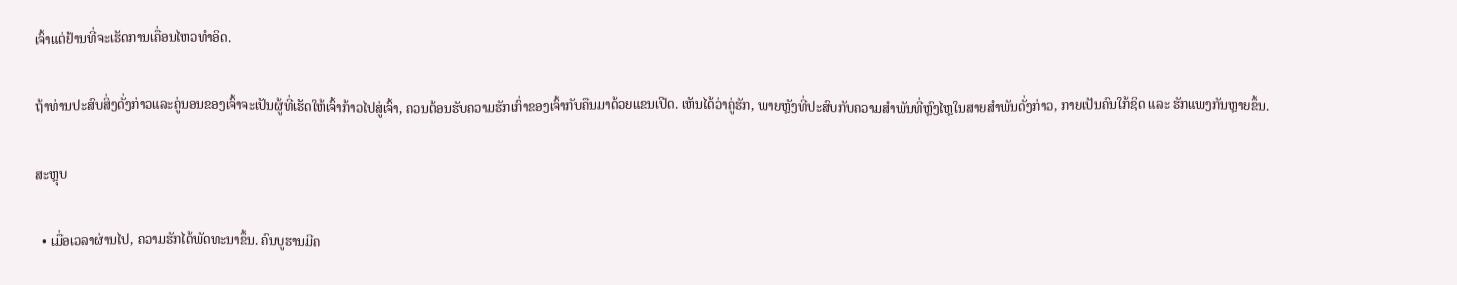ເຈົ້າແຕ່ຢ້ານທີ່ຈະເຮັດການເຄື່ອນໄຫວທໍາອິດ.

ຖ້າທ່ານປະສົບສິ່ງດັ່ງກ່າວແລະຄູ່ນອນຂອງເຈົ້າຈະເປັນຜູ້ທີ່ເຮັດໃຫ້ເຈົ້າກ້າວໄປສູ່ເຈົ້າ, ຄວນຕ້ອນຮັບຄວາມຮັກເກົ່າຂອງເຈົ້າກັບຄືນມາດ້ວຍແຂນເປີດ. ເຫັນໄດ້ວ່າຄູ່ຮັກ, ພາຍຫຼັງທີ່ປະສົບກັບຄວາມສຳພັນທີ່ຫຼົງໄຫຼໃນສາຍສຳພັນດັ່ງກ່າວ, ກາຍເປັນຄົນໃກ້ຊິດ ແລະ ຮັກແພງກັນຫຼາຍຂຶ້ນ.

ສະຫຼຸບ

  • ເມື່ອເວລາຜ່ານໄປ, ຄວາມຮັກໄດ້ພັດທະນາຂຶ້ນ. ຄົນບູຮານມີຄ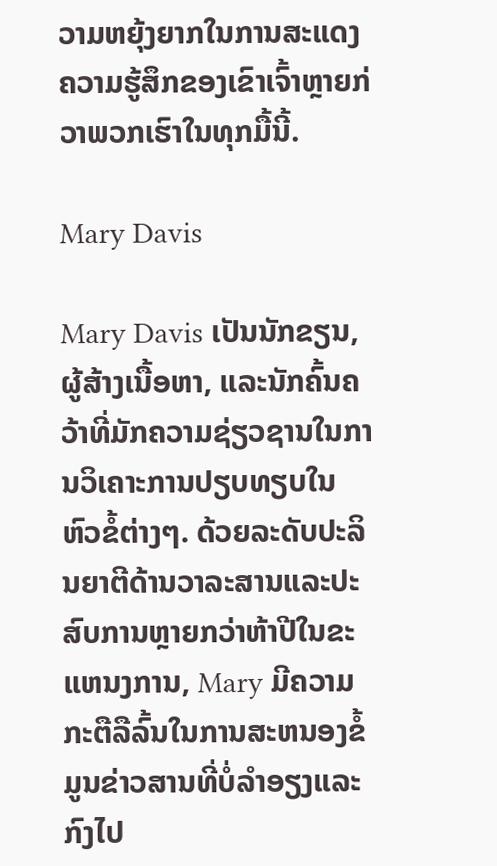ວາມຫຍຸ້ງຍາກໃນການສະແດງຄວາມຮູ້ສຶກຂອງເຂົາເຈົ້າຫຼາຍກ່ວາພວກເຮົາໃນທຸກມື້ນີ້.

Mary Davis

Mary Davis ເປັນນັກຂຽນ, ຜູ້ສ້າງເນື້ອຫາ, ແລະນັກຄົ້ນຄວ້າທີ່ມັກຄວາມຊ່ຽວຊານໃນການວິເຄາະການປຽບທຽບໃນຫົວຂໍ້ຕ່າງໆ. ດ້ວຍລະດັບປະລິນຍາຕີດ້ານວາລະສານແລະປະສົບການຫຼາຍກວ່າຫ້າປີໃນຂະແຫນງການ, Mary ມີຄວາມກະຕືລືລົ້ນໃນການສະຫນອງຂໍ້ມູນຂ່າວສານທີ່ບໍ່ລໍາອຽງແລະກົງໄປ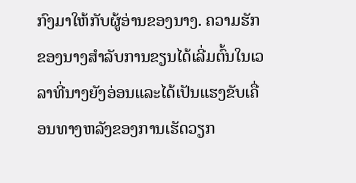ກົງມາໃຫ້ກັບຜູ້ອ່ານຂອງນາງ. ຄວາມຮັກຂອງນາງສໍາລັບການຂຽນໄດ້ເລີ່ມຕົ້ນໃນເວລາທີ່ນາງຍັງອ່ອນແລະໄດ້ເປັນແຮງຂັບເຄື່ອນທາງຫລັງຂອງການເຮັດວຽກ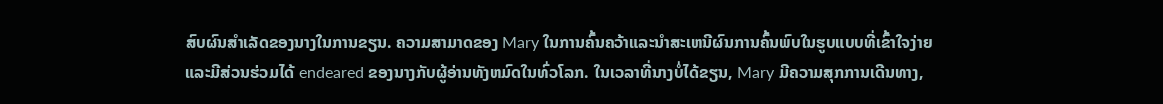ສົບຜົນສໍາເລັດຂອງນາງໃນການຂຽນ. ຄວາມສາມາດຂອງ Mary ໃນການຄົ້ນຄວ້າແລະນໍາສະເຫນີຜົນການຄົ້ນພົບໃນຮູບແບບທີ່ເຂົ້າໃຈງ່າຍແລະມີສ່ວນຮ່ວມໄດ້ endeared ຂອງນາງກັບຜູ້ອ່ານທັງຫມົດໃນທົ່ວໂລກ. ໃນເວລາທີ່ນາງບໍ່ໄດ້ຂຽນ, Mary ມີຄວາມສຸກການເດີນທາງ,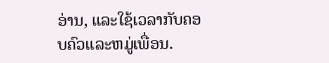ອ່ານ, ແລະໃຊ້ເວລາກັບຄອບຄົວແລະຫມູ່ເພື່ອນ.